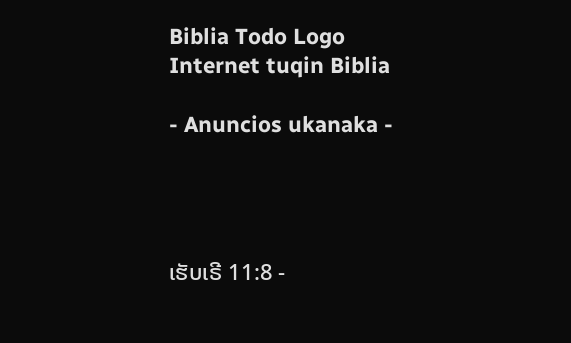Biblia Todo Logo
Internet tuqin Biblia

- Anuncios ukanaka -




ເຮັບເຣີ 11:8 -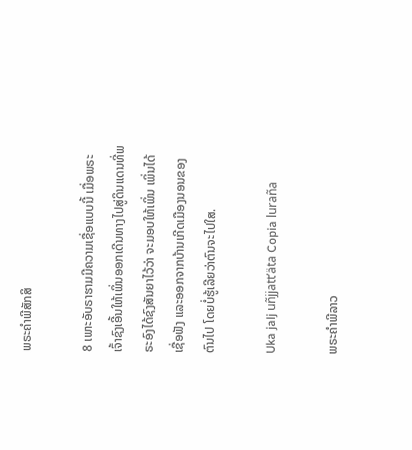ພຣະຄຳພີສັກສິ

8 ເພາະອັບຣາຮາມມີຄວາມເຊື່ອແບບນີ້ ເມື່ອພຣະເຈົ້າຊົງເອີ້ນໃຫ້ເພິ່ນອອກເດີນທາງໄປສູ່ດິນແດນທີ່ພຣະອົງໄດ້ຊົງສັນຍາໄວ້ວ່າ ຈະມອບໃຫ້ເພິ່ນ ເພິ່ນໄດ້ເຊື່ອຟັງ ແລະອອກຈາກບ້ານເກີດເມືອງນອນຂອງຕົນໄປ ໂດຍບໍ່ຮູ້ເລີຍວ່າຕົນຈະໄປໃສ.

Uka jalj uñjjattʼäta Copia luraña

ພຣະຄຳພີລາວ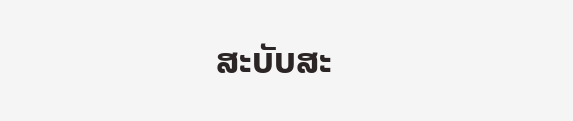ສະບັບສະ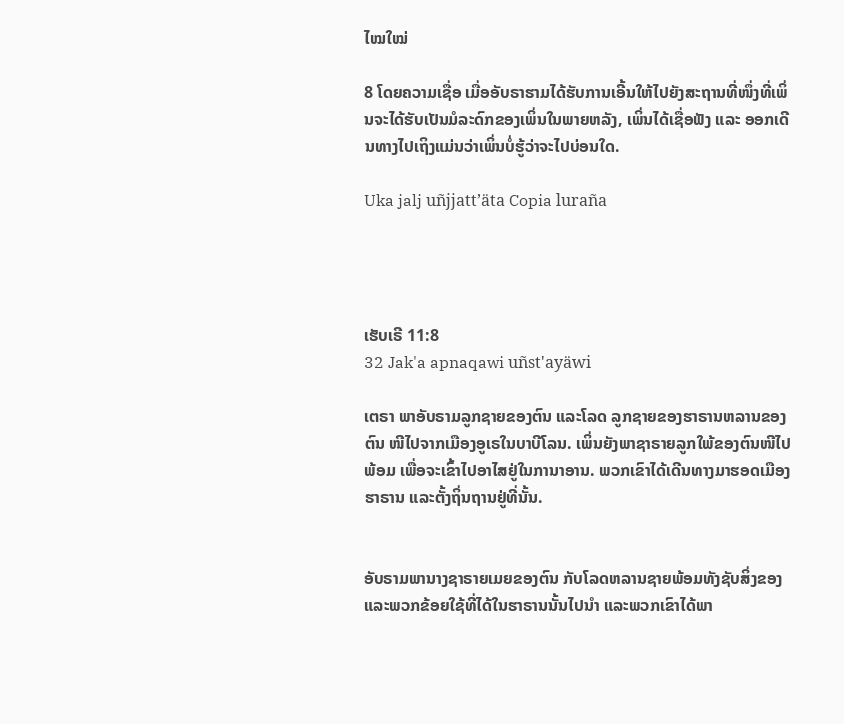ໄໝໃໝ່

8 ໂດຍຄວາມເຊື່ອ ເມື່ອອັບຣາຮາມໄດ້ຮັບການເອີ້ນໃຫ້ໄປຍັງສະຖານທີ່ໜຶ່ງທີ່ເພິ່ນຈະໄດ້ຮັບເປັນມໍລະດົກຂອງເພິ່ນໃນພາຍຫລັງ, ເພິ່ນໄດ້ເຊື່ອຟັງ ແລະ ອອກເດີນທາງໄປເຖິງແມ່ນວ່າເພິ່ນບໍ່ຮູ້ວ່າຈະໄປບ່ອນໃດ.

Uka jalj uñjjattʼäta Copia luraña




ເຮັບເຣີ 11:8
32 Jak'a apnaqawi uñst'ayäwi

ເຕຣາ ພາອັບຣາມລູກຊາຍຂອງຕົນ ແລະໂລດ ລູກຊາຍຂອງຮາຣານຫລານຂອງຕົນ ໜີໄປຈາກເມືອງອູເຣໃນບາບີໂລນ. ເພິ່ນຍັງພາຊາຣາຍລູກໃພ້ຂອງຕົນໜີໄປພ້ອມ ເພື່ອຈະເຂົ້າໄປອາໄສຢູ່ໃນການາອານ. ພວກເຂົາໄດ້ເດີນທາງມາຮອດເມືອງຮາຣານ ແລະຕັ້ງຖິ່ນຖານຢູ່ທີ່ນັ້ນ.


ອັບຣາມພານາງຊາຣາຍເມຍຂອງຕົນ ກັບໂລດຫລານຊາຍພ້ອມທັງຊັບສິ່ງຂອງ ແລະພວກຂ້ອຍໃຊ້ທີ່ໄດ້ໃນຮາຣານນັ້ນໄປນຳ ແລະພວກເຂົາໄດ້ພາ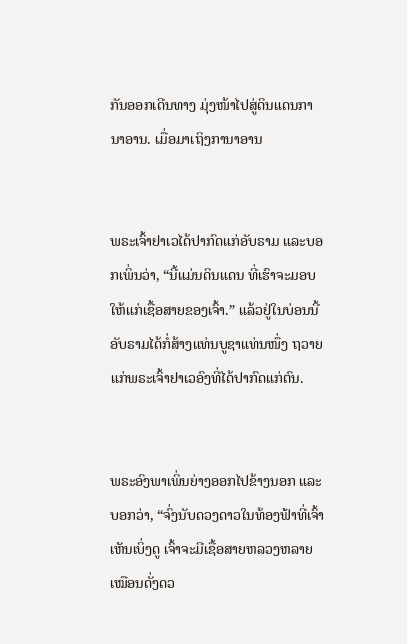ກັນອອກເດີນທາງ ມຸ່ງໜ້າໄປສູ່ດິນແດນການາອານ. ເມື່ອມາເຖິງການາອານ


ພຣະເຈົ້າຢາເວໄດ້ປາກົດແກ່ອັບຣາມ ແລະບອກເພິ່ນວ່າ, “ນີ້ແມ່ນດິນແດນ ທີ່ເຮົາຈະມອບໃຫ້ແກ່ເຊື້ອສາຍຂອງເຈົ້າ.” ແລ້ວຢູ່ໃນບ່ອນນີ້ ອັບຣາມໄດ້ກໍ່ສ້າງແທ່ນບູຊາແທ່ນໜຶ່ງ ຖວາຍແກ່ພຣະເຈົ້າຢາເວອົງທີ່ໄດ້ປາກົດແກ່ຕົນ.


ພຣະອົງພາເພິ່ນຍ່າງອອກໄປຂ້າງນອກ ແລະບອກວ່າ, “ຈົ່ງນັບດວງດາວໃນທ້ອງຟ້າທີ່ເຈົ້າເຫັນເບິ່ງດູ ເຈົ້າຈະມີເຊື້ອສາຍຫລວງຫລາຍເໝືອນດັ່ງດວ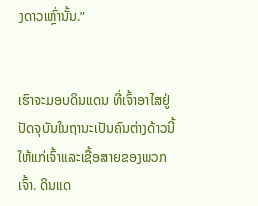ງດາວເຫຼົ່ານັ້ນ.”


ເຮົາຈະມອບດິນແດນ ທີ່ເຈົ້າອາໄສຢູ່ປັດຈຸບັນໃນຖານະເປັນຄົນຕ່າງດ້າວນີ້ ໃຫ້ແກ່ເຈົ້າແລະເຊື້ອສາຍຂອງພວກເຈົ້າ. ດິນແດ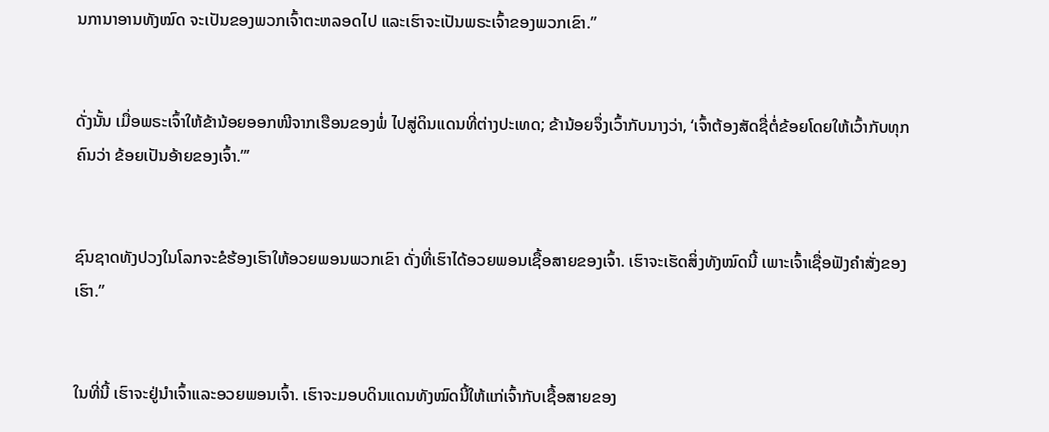ນການາອານທັງໝົດ ຈະເປັນຂອງພວກເຈົ້າຕະຫລອດໄປ ແລະເຮົາຈະເປັນພຣະເຈົ້າຂອງພວກເຂົາ.”


ດັ່ງນັ້ນ ເມື່ອພຣະເຈົ້າໃຫ້ຂ້ານ້ອຍອອກໜີຈາກເຮືອນຂອງພໍ່ ໄປສູ່ດິນແດນທີ່ຕ່າງປະເທດ; ຂ້ານ້ອຍຈຶ່ງເວົ້າກັບນາງວ່າ, ‘ເຈົ້າຕ້ອງສັດຊື່ຕໍ່ຂ້ອຍໂດຍໃຫ້ເວົ້າກັບທຸກຄົນວ່າ ຂ້ອຍເປັນອ້າຍຂອງເຈົ້າ.”’


ຊົນຊາດທັງປວງໃນໂລກຈະຂໍຮ້ອງເຮົາໃຫ້ອວຍພອນພວກເຂົາ ດັ່ງທີ່ເຮົາໄດ້ອວຍພອນເຊື້ອສາຍຂອງເຈົ້າ. ເຮົາຈະເຮັດສິ່ງທັງໝົດນີ້ ເພາະເຈົ້າເຊື່ອຟັງຄຳສັ່ງຂອງເຮົາ.”


ໃນທີ່ນີ້ ເຮົາຈະຢູ່ນຳເຈົ້າແລະອວຍພອນເຈົ້າ. ເຮົາຈະມອບດິນແດນທັງໝົດນີ້ໃຫ້ແກ່ເຈົ້າກັບເຊື້ອສາຍຂອງ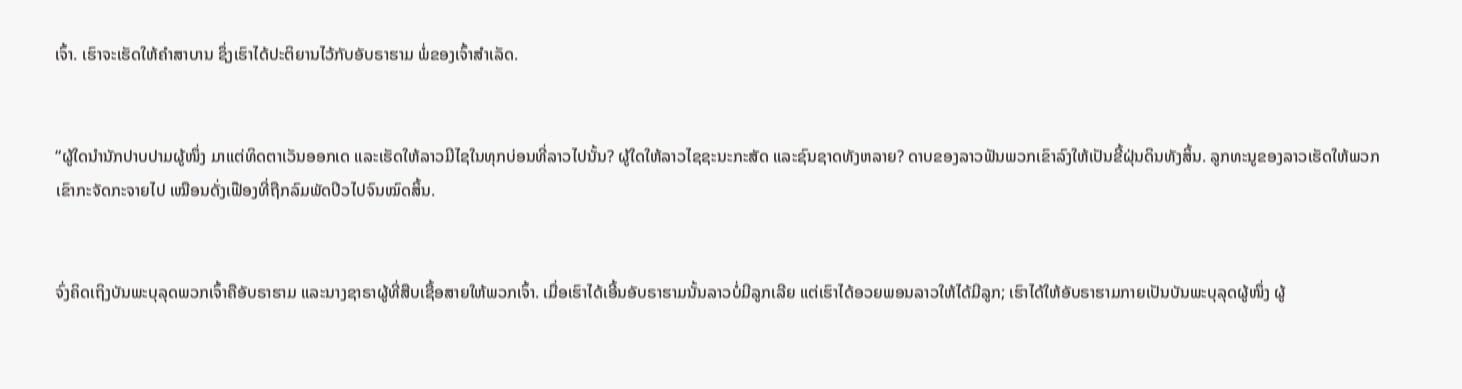ເຈົ້າ. ເຮົາຈະເຮັດໃຫ້ຄຳສາບານ ຊຶ່ງເຮົາໄດ້ປະຕິຍານໄວ້ກັບອັບຣາຮາມ ພໍ່ຂອງເຈົ້າສຳເລັດ.


“ຜູ້ໃດນຳນັກປາບປາມຜູ້ໜຶ່ງ ມາແຕ່ທິດຕາເວັນອອກເດ ແລະເຮັດໃຫ້ລາວມີໄຊໃນທຸກບ່ອນທີ່ລາວໄປນັ້ນ? ຜູ້ໃດໃຫ້ລາວໄຊຊະນະກະສັດ ແລະຊົນຊາດທັງຫລາຍ? ດາບຂອງລາວຟັນພວກເຂົາລົງໃຫ້ເປັນຂີ້ຝຸ່ນດິນທັງສິ້ນ. ລູກທະນູຂອງລາວເຮັດໃຫ້ພວກເຂົາກະຈັດກະຈາຍໄປ ເໝືອນດັ່ງເຟືອງທີ່ຖືກລົມພັດປິວໄປຈົນໝົດສິ້ນ.


ຈົ່ງຄິດເຖິງບັນພະບຸລຸດພວກເຈົ້າຄືອັບຣາຮາມ ແລະນາງຊາຣາຜູ້ທີ່ສືບເຊື້ອສາຍໃຫ້ພວກເຈົ້າ. ເມື່ອເຮົາໄດ້ເອີ້ນອັບຣາຮາມນັ້ນລາວບໍ່ມີລູກເລີຍ ແຕ່ເຮົາໄດ້ອວຍພອນລາວໃຫ້ໄດ້ມີລູກ; ເຮົາໄດ້ໃຫ້ອັບຣາຮາມກາຍເປັນບັນພະບຸລຸດຜູ້ໜຶ່ງ ຜູ້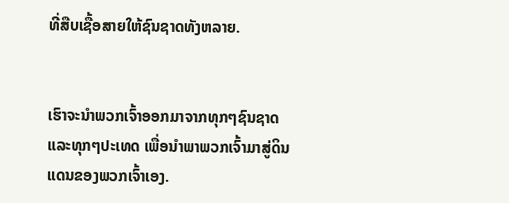ທີ່ສືບເຊື້ອສາຍໃຫ້ຊົນຊາດທັງຫລາຍ.


ເຮົາຈະນຳພວກເຈົ້າອອກມາຈາກທຸກໆຊົນຊາດ ແລະທຸກໆປະເທດ ເພື່ອນຳພາພວກເຈົ້າມາສູ່ດິນແດນຂອງພວກເຈົ້າເອງ.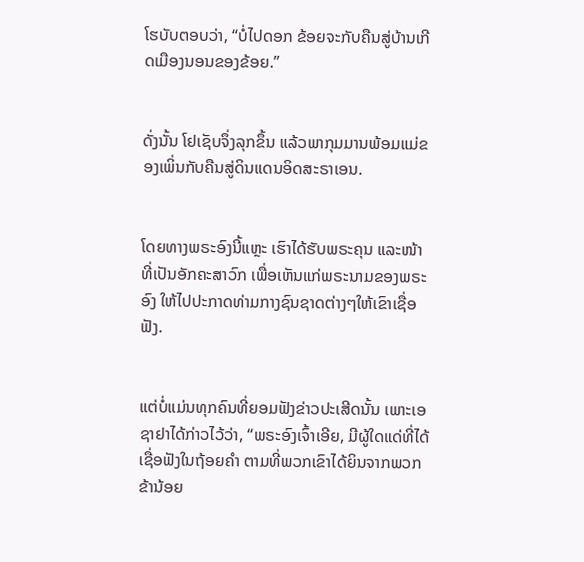ໂຮບັບຕອບວ່າ, “ບໍ່ໄປດອກ ຂ້ອຍຈະກັບຄືນສູ່ບ້ານເກີດເມືອງນອນຂອງຂ້ອຍ.”


ດັ່ງນັ້ນ ໂຢເຊັບຈຶ່ງລຸກຂຶ້ນ ແລ້ວພາກຸມມານພ້ອມແມ່ຂອງເພິ່ນກັບຄືນສູ່ດິນແດນອິດສະຣາເອນ.


ໂດຍທາງພຣະອົງນີ້ແຫຼະ ເຮົາໄດ້ຮັບພຣະຄຸນ ແລະໜ້າທີ່ເປັນອັກຄະສາວົກ ເພື່ອເຫັນແກ່ພຣະນາມຂອງພຣະອົງ ໃຫ້ໄປປະກາດທ່າມກາງຊົນຊາດຕ່າງໆໃຫ້ເຂົາເຊື່ອຟັງ.


ແຕ່ບໍ່ແມ່ນທຸກຄົນທີ່ຍອມຟັງຂ່າວປະເສີດນັ້ນ ເພາະເອຊາຢາໄດ້ກ່າວໄວ້ວ່າ, “ພຣະອົງເຈົ້າເອີຍ, ມີຜູ້ໃດແດ່ທີ່ໄດ້ເຊື່ອຟັງໃນຖ້ອຍຄຳ ຕາມທີ່ພວກເຂົາໄດ້ຍິນຈາກພວກຂ້ານ້ອຍ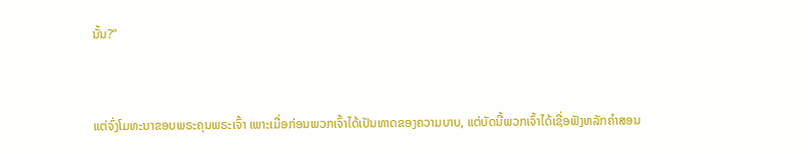ນັ້ນ?”


ແຕ່ຈົ່ງໂມທະນາຂອບພຣະຄຸນພຣະເຈົ້າ ເພາະເມື່ອກ່ອນພວກເຈົ້າໄດ້ເປັນທາດຂອງຄວາມບາບ, ແຕ່ບັດນີ້ພວກເຈົ້າໄດ້ເຊື່ອຟັງຫລັກຄຳສອນ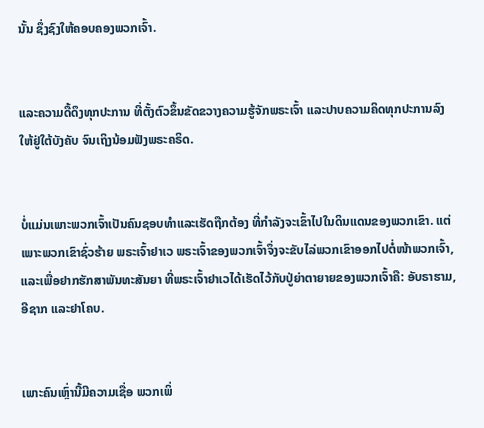ນັ້ນ ຊຶ່ງຊົງໃຫ້ຄອບຄອງພວກເຈົ້າ.


ແລະຄວາມດື້ດຶງທຸກປະການ ທີ່ຕັ້ງຕົວຂຶ້ນຂັດຂວາງຄວາມຮູ້ຈັກພຣະເຈົ້າ ແລະປາບຄວາມຄິດທຸກປະການລົງໃຫ້ຢູ່ໃຕ້ບັງຄັບ ຈົນເຖິງນ້ອມຟັງພຣະຄຣິດ.


ບໍ່ແມ່ນເພາະພວກເຈົ້າເປັນຄົນຊອບທຳແລະເຮັດຖືກຕ້ອງ ທີ່ກຳລັງຈະເຂົ້າໄປໃນດິນແດນຂອງພວກເຂົາ. ແຕ່ເພາະພວກເຂົາຊົ່ວຮ້າຍ ພຣະເຈົ້າຢາເວ ພຣະເຈົ້າຂອງພວກເຈົ້າຈຶ່ງຈະຂັບໄລ່ພວກເຂົາອອກໄປຕໍ່ໜ້າພວກເຈົ້າ, ແລະເພື່ອຢາກຮັກສາພັນທະສັນຍາ ທີ່ພຣະເຈົ້າຢາເວໄດ້ເຮັດໄວ້ກັບປູ່ຍ່າຕາຍາຍຂອງພວກເຈົ້າຄື: ອັບຣາຮາມ, ອີຊາກ ແລະຢາໂຄບ.


ເພາະຄົນເຫຼົ່ານີ້ມີຄວາມເຊື່ອ ພວກເພິ່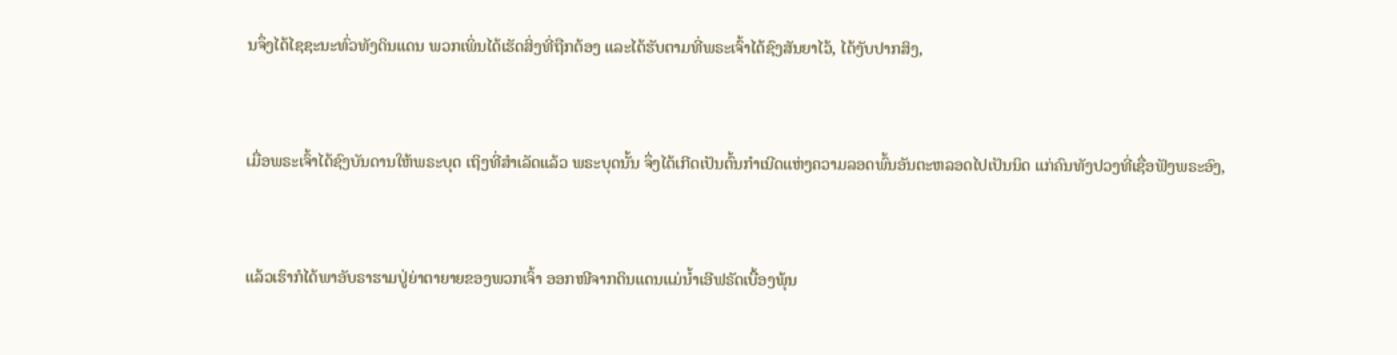ນຈຶ່ງໄດ້ໄຊຊະນະທົ່ວທັງດິນແດນ ພວກເພິ່ນໄດ້ເຮັດສິ່ງທີ່ຖືກຕ້ອງ ແລະໄດ້ຮັບຕາມທີ່ພຣະເຈົ້າໄດ້ຊົງສັນຍາໄວ້, ໄດ້ງັບປາກສິງ,


ເມື່ອພຣະເຈົ້າໄດ້ຊົງບັນດານໃຫ້ພຣະບຸດ ເຖິງທີ່ສຳເລັດແລ້ວ ພຣະບຸດນັ້ນ ຈຶ່ງໄດ້ເກີດເປັນຕົ້ນກຳເນີດແຫ່ງຄວາມລອດພົ້ນອັນຕະຫລອດໄປເປັນນິດ ແກ່ຄົນທັງປວງທີ່ເຊື່ອຟັງພຣະອົງ,


ແລ້ວເຮົາກໍໄດ້ພາອັບຣາຮາມປູ່ຍ່າຕາຍາຍຂອງພວກເຈົ້າ ອອກໜີຈາກດິນແດນແມ່ນໍ້າເອີຟຣັດເບື້ອງພຸ້ນ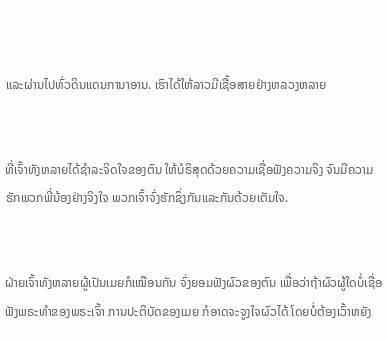ແລະຜ່ານໄປທົ່ວດິນແດນການາອານ. ເຮົາໄດ້ໃຫ້ລາວມີເຊື້ອສາຍຢ່າງຫລວງຫລາຍ


ທີ່ເຈົ້າທັງຫລາຍໄດ້ຊຳລະຈິດໃຈຂອງຕົນ ໃຫ້ບໍຣິສຸດດ້ວຍຄວາມເຊື່ອຟັງຄວາມຈິງ ຈົນມີຄວາມຮັກພວກພີ່ນ້ອງຢ່າງຈິງໃຈ ພວກເຈົ້າຈົ່ງຮັກຊຶ່ງກັນແລະກັນດ້ວຍເຕັມໃຈ.


ຝ່າຍເຈົ້າທັງຫລາຍຜູ້ເປັນເມຍກໍເໝືອນກັນ ຈົ່ງຍອມຟັງຜົວຂອງຕົນ ເພື່ອວ່າຖ້າຜົວຜູ້ໃດບໍ່ເຊື່ອຟັງພຣະທຳຂອງພຣະເຈົ້າ ການປະຕິບັດຂອງເມຍ ກໍອາດຈະຈູງໃຈຜົວໄດ້ ໂດຍບໍ່ຕ້ອງເວົ້າຫຍັງ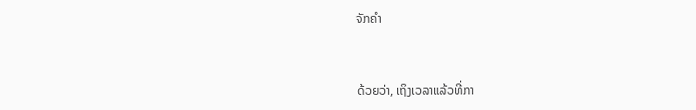ຈັກຄຳ


ດ້ວຍວ່າ, ເຖິງເວລາແລ້ວທີ່ກາ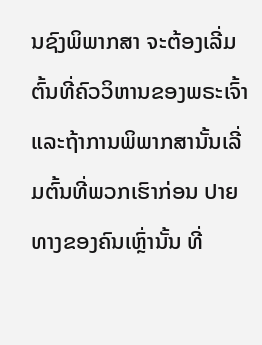ນຊົງພິພາກສາ ຈະຕ້ອງເລີ່ມຕົ້ນທີ່ຄົວວິຫານຂອງພຣະເຈົ້າ ແລະຖ້າການພິພາກສານັ້ນເລີ່ມຕົ້ນທີ່ພວກເຮົາກ່ອນ ປາຍທາງຂອງຄົນເຫຼົ່ານັ້ນ ທີ່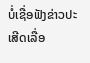ບໍ່ເຊື່ອຟັງຂ່າວປະເສີດເລື່ອ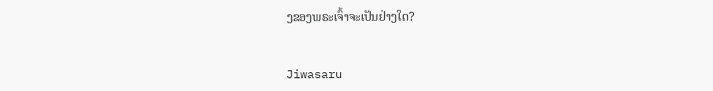ງຂອງພຣະເຈົ້າຈະເປັນຢ່າງໃດ?


Jiwasaru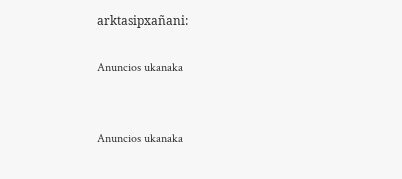arktasipxañani:

Anuncios ukanaka


Anuncios ukanaka